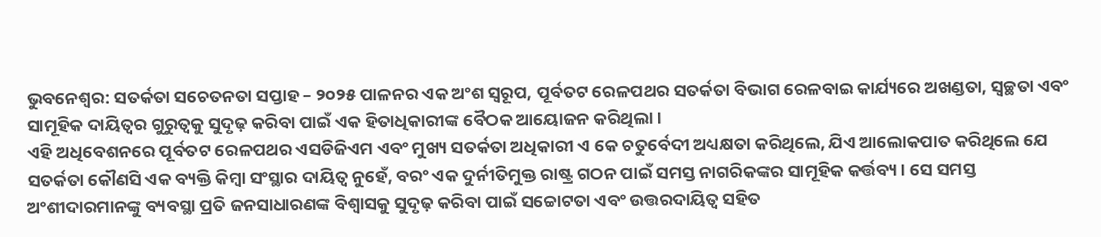ଭୁବନେଶ୍ୱର: ସତର୍କତା ସଚେତନତା ସପ୍ତାହ – ୨୦୨୫ ପାଳନର ଏକ ଅଂଶ ସ୍ୱରୂପ, ପୂର୍ବତଟ ରେଳପଥର ସତର୍କତା ବିଭାଗ ରେଳବାଇ କାର୍ଯ୍ୟରେ ଅଖଣ୍ଡତା, ସ୍ୱଚ୍ଛତା ଏବଂ ସାମୂହିକ ଦାୟିତ୍ୱର ଗୁରୁତ୍ୱକୁ ସୁଦୃଢ଼ କରିବା ପାଇଁ ଏକ ହିତାଧିକାରୀଙ୍କ ବୈଠକ ଆୟୋଜନ କରିଥିଲା।
ଏହି ଅଧିବେଶନରେ ପୂର୍ବତଟ ରେଳପଥର ଏସଡିଜିଏମ ଏବଂ ମୁଖ୍ୟ ସତର୍କତା ଅଧିକାରୀ ଏ କେ ଚତୁର୍ବେଦୀ ଅଧ୍ୟକ୍ଷତା କରିଥିଲେ, ଯିଏ ଆଲୋକପାତ କରିଥିଲେ ଯେ ସତର୍କତା କୌଣସି ଏକ ବ୍ୟକ୍ତି କିମ୍ବା ସଂସ୍ଥାର ଦାୟିତ୍ୱ ନୁହେଁ, ବରଂ ଏକ ଦୁର୍ନୀତିମୁକ୍ତ ରାଷ୍ଟ୍ର ଗଠନ ପାଇଁ ସମସ୍ତ ନାଗରିକଙ୍କର ସାମୂହିକ କର୍ତ୍ତବ୍ୟ । ସେ ସମସ୍ତ ଅଂଶୀଦାରମାନଙ୍କୁ ବ୍ୟବସ୍ଥା ପ୍ରତି ଜନସାଧାରଣଙ୍କ ବିଶ୍ୱାସକୁ ସୁଦୃଢ଼ କରିବା ପାଇଁ ସଚ୍ଚୋଟତା ଏବଂ ଉତ୍ତରଦାୟିତ୍ୱ ସହିତ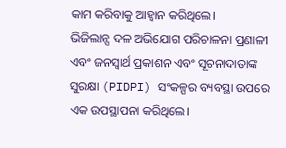କାମ କରିବାକୁ ଆହ୍ୱାନ କରିଥିଲେ।
ଭିଜିଲାନ୍ସ ଦଳ ଅଭିଯୋଗ ପରିଚାଳନା ପ୍ରଣାଳୀ ଏବଂ ଜନସ୍ୱାର୍ଥ ପ୍ରକାଶନ ଏବଂ ସୂଚନାଦାତାଙ୍କ ସୁରକ୍ଷା (PIDPI) ସଂକଳ୍ପର ବ୍ୟବସ୍ଥା ଉପରେ ଏକ ଉପସ୍ଥାପନା କରିଥିଲେ।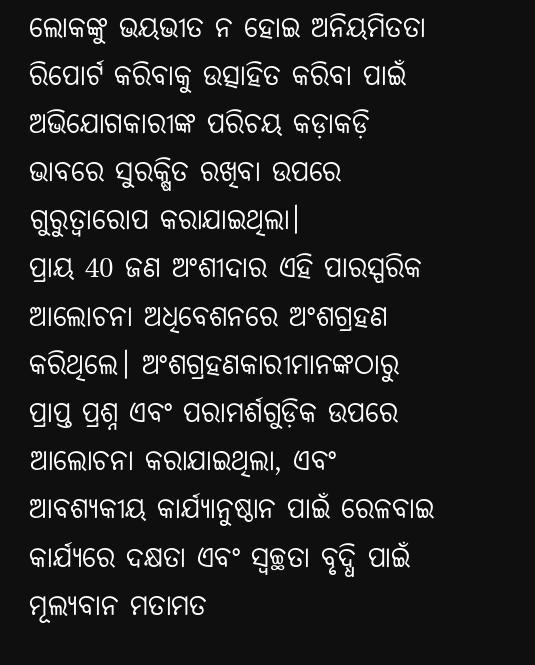ଲୋକଙ୍କୁ ଭୟଭୀତ ନ ହୋଇ ଅନିୟମିତତା ରିପୋର୍ଟ କରିବାକୁ ଉତ୍ସାହିତ କରିବା ପାଇଁ ଅଭିଯୋଗକାରୀଙ୍କ ପରିଚୟ କଡ଼ାକଡ଼ି ଭାବରେ ସୁରକ୍ଷିତ ରଖିବା ଉପରେ ଗୁରୁତ୍ୱାରୋପ କରାଯାଇଥିଲା।
ପ୍ରାୟ 40 ଜଣ ଅଂଶୀଦାର ଏହି ପାରସ୍ପରିକ ଆଲୋଚନା ଅଧିବେଶନରେ ଅଂଶଗ୍ରହଣ କରିଥିଲେ। ଅଂଶଗ୍ରହଣକାରୀମାନଙ୍କଠାରୁ ପ୍ରାପ୍ତ ପ୍ରଶ୍ନ ଏବଂ ପରାମର୍ଶଗୁଡ଼ିକ ଉପରେ ଆଲୋଚନା କରାଯାଇଥିଲା, ଏବଂ ଆବଶ୍ୟକୀୟ କାର୍ଯ୍ୟାନୁଷ୍ଠାନ ପାଇଁ ରେଳବାଇ କାର୍ଯ୍ୟରେ ଦକ୍ଷତା ଏବଂ ସ୍ୱଚ୍ଛତା ବୃଦ୍ଧି ପାଇଁ ମୂଲ୍ୟବାନ ମତାମତ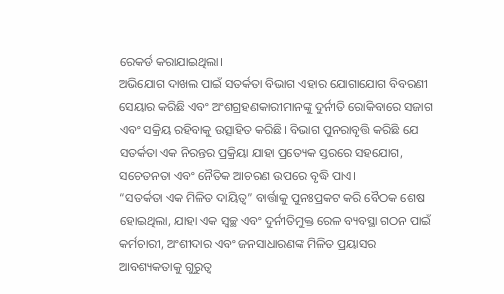ରେକର୍ଡ କରାଯାଇଥିଲା।
ଅଭିଯୋଗ ଦାଖଲ ପାଇଁ ସତର୍କତା ବିଭାଗ ଏହାର ଯୋଗାଯୋଗ ବିବରଣୀ ସେୟାର କରିଛି ଏବଂ ଅଂଶଗ୍ରହଣକାରୀମାନଙ୍କୁ ଦୁର୍ନୀତି ରୋକିବାରେ ସଜାଗ ଏବଂ ସକ୍ରିୟ ରହିବାକୁ ଉତ୍ସାହିତ କରିଛି। ବିଭାଗ ପୁନରାବୃତ୍ତି କରିଛି ଯେ ସତର୍କତା ଏକ ନିରନ୍ତର ପ୍ରକ୍ରିୟା ଯାହା ପ୍ରତ୍ୟେକ ସ୍ତରରେ ସହଯୋଗ, ସଚେତନତା ଏବଂ ନୈତିକ ଆଚରଣ ଉପରେ ବୃଦ୍ଧି ପାଏ।
“ସତର୍କତା ଏକ ମିଳିତ ଦାୟିତ୍ୱ” ବାର୍ତ୍ତାକୁ ପୁନଃପ୍ରକଟ କରି ବୈଠକ ଶେଷ ହୋଇଥିଲା, ଯାହା ଏକ ସ୍ୱଚ୍ଛ ଏବଂ ଦୁର୍ନୀତିମୁକ୍ତ ରେଳ ବ୍ୟବସ୍ଥା ଗଠନ ପାଇଁ କର୍ମଚାରୀ, ଅଂଶୀଦାର ଏବଂ ଜନସାଧାରଣଙ୍କ ମିଳିତ ପ୍ରୟାସର ଆବଶ୍ୟକତାକୁ ଗୁରୁତ୍ୱ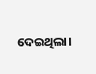ଦେଇଥିଲା।